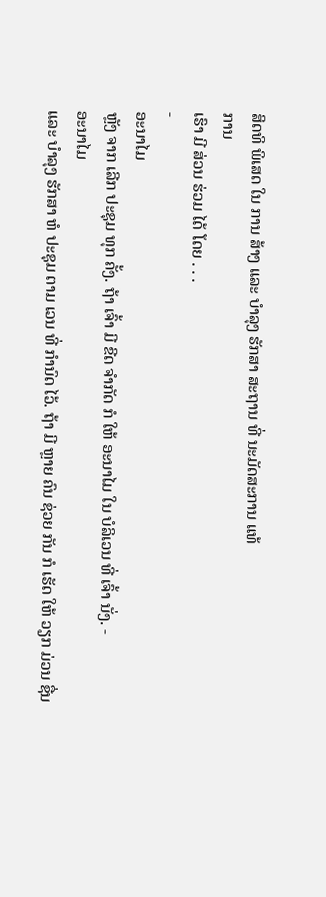ສິດທິ ພິເສດ ໃນ ການ ສ້າງ ແລະ ບຳລຸງ ຮັກສາ ສະຖານ ທີ່ ນະມັດສະການ ແທ້
ການ
ເຮົາ ມີ ສ່ວນ ຮ່ວມ ໄດ້ ໂດຍ . . .
-
ອະນາໄມ
ຫຼັງ ຈາກ ເລີກ ປະຊຸມ ທຸກ ຄັ້ງ. ຖ້າ ເຈົ້າ ມີ ຂີດ ຈຳກັດ ກໍ ໃຫ້ ອະນາໄມ ໃນ ບໍລິເວນ ທີ່ ເຈົ້າ ນັ່ງ. -
ອະນາໄມ
ແລະ ບຳລຸງ ຮັກສາ ຫໍ ປະຊຸມ ຕາມ ເວນ ທີ່ ກຳນົດ ໄວ້. ຖ້າ ມີ ຫຼາຍ ຄົນ ຊ່ວຍ ກັນ ກໍ ເຮັດ ໃຫ້ ວຽກ ມ່ວນ ຊື່ນ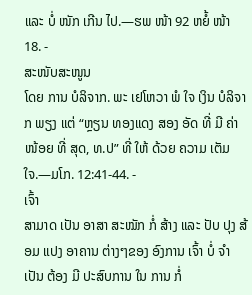ແລະ ບໍ່ ໜັກ ເກີນ ໄປ.—ຮພ ໜ້າ 92 ຫຍໍ້ ໜ້າ 18. -
ສະໜັບສະໜູນ
ໂດຍ ການ ບໍລິຈາກ. ພະ ເຢໂຫວາ ພໍ ໃຈ ເງິນ ບໍລິຈາກ ພຽງ ແຕ່ “ຫຼຽນ ທອງແດງ ສອງ ອັດ ທີ່ ມີ ຄ່າ ໜ້ອຍ ທີ່ ສຸດ, ທ.ປ” ທີ່ ໃຫ້ ດ້ວຍ ຄວາມ ເຕັມ ໃຈ.—ມໂກ. 12:41-44. -
ເຈົ້າ
ສາມາດ ເປັນ ອາສາ ສະໝັກ ກໍ່ ສ້າງ ແລະ ປັບ ປຸງ ສ້ອມ ແປງ ອາຄານ ຕ່າງໆຂອງ ອົງການ ເຈົ້າ ບໍ່ ຈຳເປັນ ຕ້ອງ ມີ ປະສົບການ ໃນ ການ ກໍ່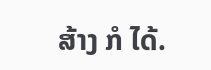ສ້າງ ກໍ ໄດ້.